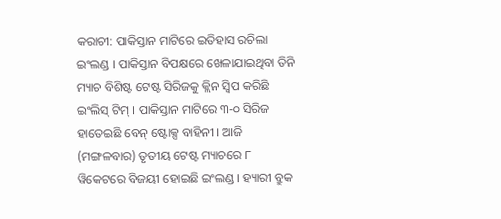କରାଚୀ: ପାକିସ୍ତାନ ମାଟିରେ ଇତିହାସ ରଚିଲା ଇଂଲଣ୍ଡ । ପାକିସ୍ତାନ ବିପକ୍ଷରେ ଖେଳାଯାଇଥିବା ତିନି ମ୍ୟାଚ ବିଶିଷ୍ଟ ଟେଷ୍ଟ ସିରିଜକୁ କ୍ଲିନ ସ୍ବିପ କରିଛି ଇଂଲିସ୍ ଟିମ୍ । ପାକିସ୍ତାନ ମାଟିରେ ୩-୦ ସିରିଜ ହାତେଇଛି ବେନ୍ ଷ୍ଟୋକ୍ସ ବାହିନୀ । ଆଜି (ମଙ୍ଗଳବାର) ତୃତୀୟ ଟେଷ୍ଟ ମ୍ୟାଚରେ ୮ ୱିକେଟରେ ବିଜୟୀ ହୋଇଛି ଇଂଲଣ୍ଡ । ହ୍ୟାରୀ ବ୍ରୁକ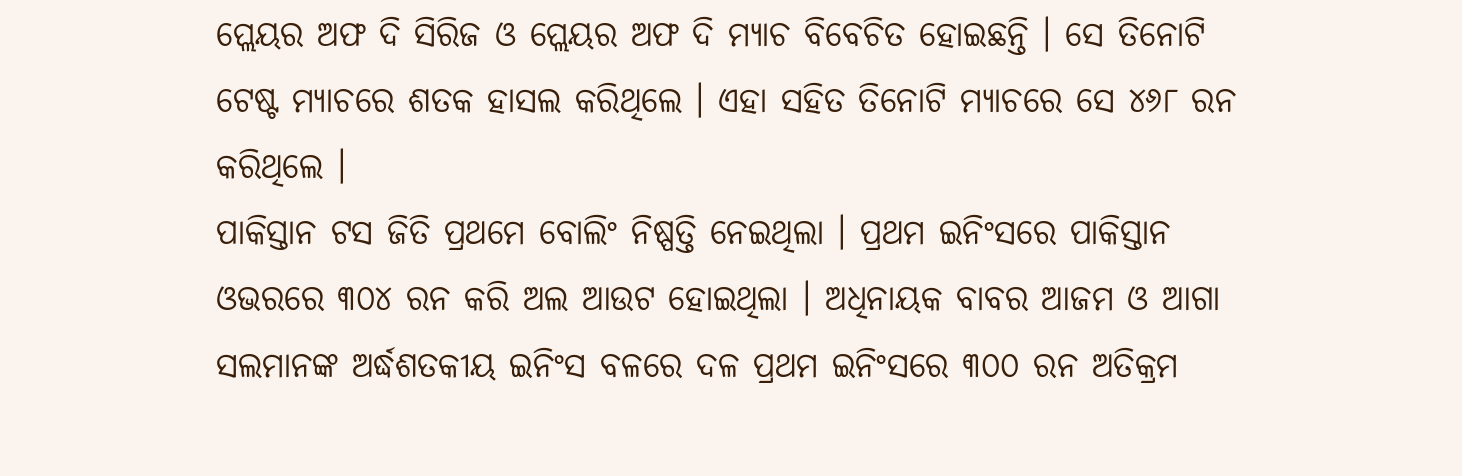ପ୍ଲେୟର ଅଫ ଦି ସିରିଜ ଓ ପ୍ଲେୟର ଅଫ ଦି ମ୍ୟାଚ ବିବେଚିତ ହୋଇଛନ୍ତି । ସେ ତିନୋଟି ଟେଷ୍ଟ ମ୍ୟାଚରେ ଶତକ ହାସଲ କରିଥିଲେ । ଏହା ସହିତ ତିନୋଟି ମ୍ୟାଚରେ ସେ ୪୬୮ ରନ କରିଥିଲେ ।
ପାକିସ୍ତାନ ଟସ ଜିତି ପ୍ରଥମେ ବୋଲିଂ ନିଷ୍ପତ୍ତି ନେଇଥିଲା । ପ୍ରଥମ ଇନିଂସରେ ପାକିସ୍ତାନ ଓଭରରେ ୩୦୪ ରନ କରି ଅଲ ଆଉଟ ହୋଇଥିଲା । ଅଧିନାୟକ ବାବର ଆଜମ ଓ ଆଗା ସଲମାନଙ୍କ ଅର୍ଦ୍ଧଶତକୀୟ ଇନିଂସ ବଳରେ ଦଳ ପ୍ରଥମ ଇନିଂସରେ ୩୦୦ ରନ ଅତିକ୍ରମ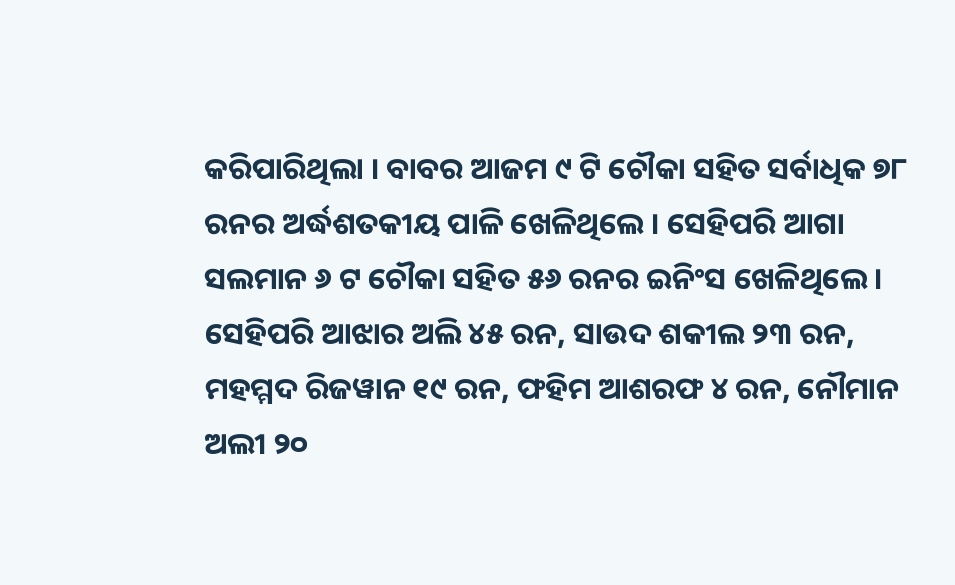କରିପାରିଥିଲା । ବାବର ଆଜମ ୯ ଟି ଚୌକା ସହିତ ସର୍ବାଧିକ ୭୮ ରନର ଅର୍ଦ୍ଧଶତକୀୟ ପାଳି ଖେଳିଥିଲେ । ସେହିପରି ଆଗା ସଲମାନ ୬ ଟ ଚୌକା ସହିତ ୫୬ ରନର ଇନିଂସ ଖେଳିଥିଲେ । ସେହିପରି ଆଝାର ଅଲି ୪୫ ରନ, ସାଉଦ ଶକୀଲ ୨୩ ରନ, ମହମ୍ମଦ ରିଜୱାନ ୧୯ ରନ, ଫହିମ ଆଶରଫ ୪ ରନ, ନୌମାନ ଅଲୀ ୨୦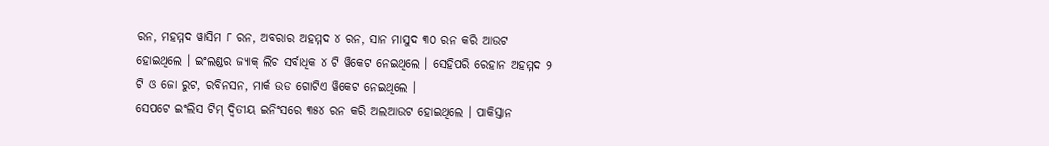ରନ, ମହମ୍ମଦ ୱାସିମ ୮ ରନ, ଅବରାର ଅହମ୍ମଦ ୪ ରନ, ସାନ ମାସୁଦ ୩୦ ରନ କରି ଆଉଟ ହୋଇଥିଲେ । ଇଂଲଣ୍ଡର ଜ୍ୟାକ୍ ଲିଚ ସର୍ବାଧିକ ୪ ଟି ୱିକେଟ ନେଇଥିଲେ । ସେହିପରି ରେହାନ ଅହମ୍ମଦ ୨ ଟି ଓ ଜୋ ରୁଟ, ରବିନସନ, ମାର୍କ ଉଡ ଗୋଟିଏ ୱିକେଟ ନେଇଥିଲେ ।
ସେପଟେ ଇଂଲିସ ଟିମ୍ ଦ୍ବିତୀୟ ଇନିଂସରେ ୩୫୪ ରନ କରି ଅଲଆଉଟ ହୋଇଥିଲେ । ପାକିସ୍ତାନ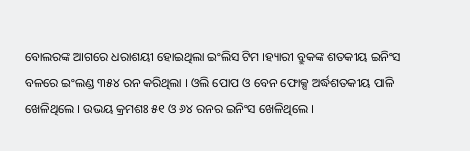ବୋଲରଙ୍କ ଆଗରେ ଧରାଶୟୀ ହୋଇଥିଲା ଇଂଲିସ ଟିମ ।ହ୍ୟାରୀ ବ୍ରୁକଙ୍କ ଶତକୀୟ ଇନିଂସ ବଳରେ ଇଂଲଣ୍ଡ ୩୫୪ ରନ କରିଥିଲା । ଓଲି ପୋପ ଓ ବେନ ଫୋକ୍ସ ଅର୍ଦ୍ଧଶତକୀୟ ପାଳି ଖେଳିଥିଲେ । ଉଭୟ କ୍ରମଶଃ ୫୧ ଓ ୬୪ ରନର ଇନିଂସ ଖେଳିଥିଲେ ।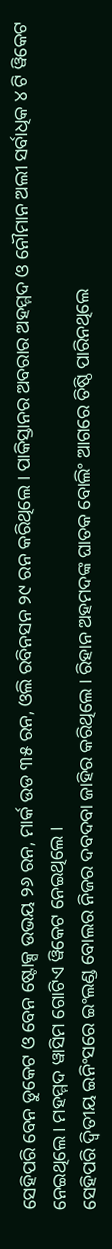ସେହିପରି ବେନ ଡୁକେଟ ଓ ବେନ ଷ୍ଟୋକ୍ସ ଉଭୟ ୨୬ ରନ, ମାର୍କ ଉଡ ୩୫ ରନ, ଓଲି ରବିନସନ ୨୯ ରନ କରିଥିଲେ । ପାକିସ୍ତାନର ଅବରାର ଅହମ୍ମଦ ଓ ନୌମାନ ଅଲୀ ସର୍ବାଧିକ ୪ ଟି ୱିକେଟ ନେଇଥିଲେ । ମହମ୍ମଦ ୱାସିମ ଗୋଟିଏ ୱିକେଟ ନେଇଥିଲେ ।
ସେହିପରି ଦ୍ବିତୀୟ ଇନିଂସରେ ଇଂଲଣ୍ଡ ବୋଲର ନିଜର ଦବଦବା ଜାହିର କରିଥିଲେ । ରିହାନ ଅହମଦଙ୍କ ଘାତକ ବୋଲିଂ ଆଗରେ ତିଷ୍ଠି ପାରିନଥିଲେ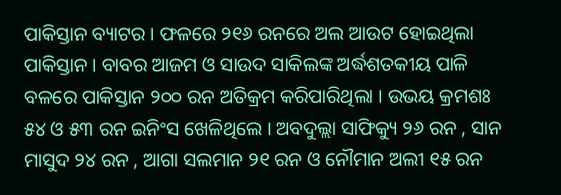ପାକିସ୍ତାନ ବ୍ୟାଟର । ଫଳରେ ୨୧୬ ରନରେ ଅଲ ଆଉଟ ହୋଇଥିଲା ପାକିସ୍ତାନ । ବାବର ଆଜମ ଓ ସାଉଦ ସାକିଲଙ୍କ ଅର୍ଦ୍ଧଶତକୀୟ ପାଳି ବଳରେ ପାକିସ୍ତାନ ୨୦୦ ରନ ଅତିକ୍ରମ କରିପାରିଥିଲା । ଉଭୟ କ୍ରମଶଃ ୫୪ ଓ ୫୩ ରନ ଇନିଂସ ଖେଳିଥିଲେ । ଅବଦୁଲ୍ଲା ସାଫିକ୍ୟୁ ୨୬ ରନ , ସାନ ମାସୁଦ ୨୪ ରନ , ଆଗା ସଲମାନ ୨୧ ରନ ଓ ନୌମାନ ଅଲୀ ୧୫ ରନ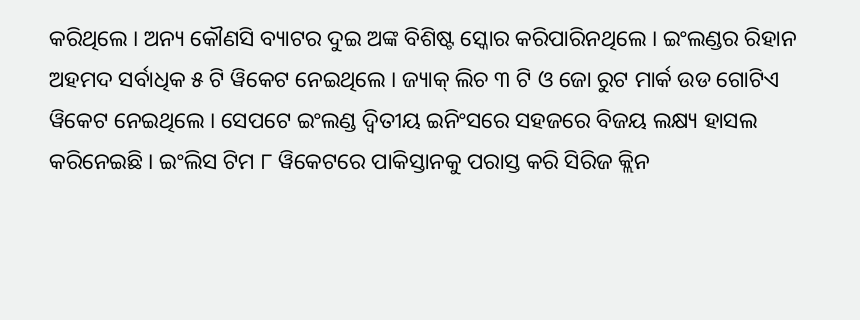କରିଥିଲେ । ଅନ୍ୟ କୌଣସି ବ୍ୟାଟର ଦୁଇ ଅଙ୍କ ବିଶିଷ୍ଟ ସ୍କୋର କରିପାରିନଥିଲେ । ଇଂଲଣ୍ଡର ରିହାନ ଅହମଦ ସର୍ବାଧିକ ୫ ଟି ୱିକେଟ ନେଇଥିଲେ । ଜ୍ୟାକ୍ ଲିଚ ୩ ଟି ଓ ଜୋ ରୁଟ ମାର୍କ ଉଡ ଗୋଟିଏ ୱିକେଟ ନେଇଥିଲେ । ସେପଟେ ଇଂଲଣ୍ଡ ଦ୍ବିତୀୟ ଇନିଂସରେ ସହଜରେ ବିଜୟ ଲକ୍ଷ୍ୟ ହାସଲ କରିନେଇଛି । ଇଂଲିସ ଟିମ ୮ ୱିକେଟରେ ପାକିସ୍ତାନକୁ ପରାସ୍ତ କରି ସିରିଜ କ୍ଲିନ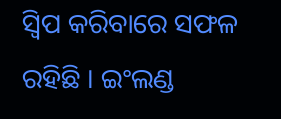ସ୍ବିପ କରିବାରେ ସଫଳ ରହିଛି । ଇଂଲଣ୍ଡ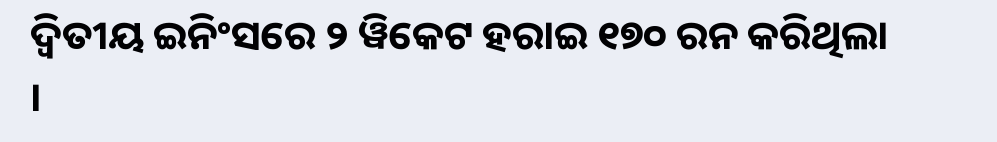ଦ୍ବିତୀୟ ଇନିଂସରେ ୨ ୱିକେଟ ହରାଇ ୧୭୦ ରନ କରିଥିଲା ।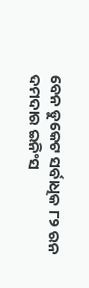ବେନ ଡୁକେଟ ସର୍ବାଧିକ ୮୨ ରନ ଦମଦାର ଇନିଂସ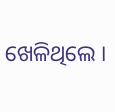ଖେଳିଥିଲେ ।